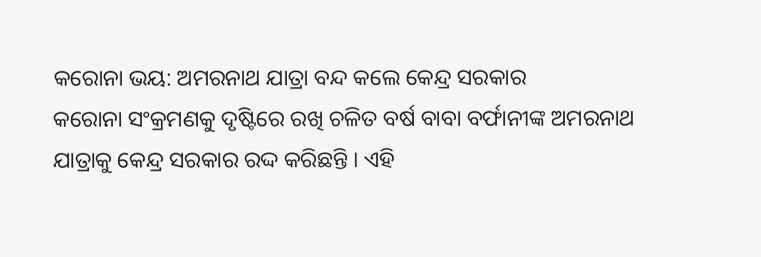କରୋନା ଭୟ: ଅମରନାଥ ଯାତ୍ରା ବନ୍ଦ କଲେ କେନ୍ଦ୍ର ସରକାର
କରୋନା ସଂକ୍ରମଣକୁ ଦୃଷ୍ଟିରେ ରଖି ଚଳିତ ବର୍ଷ ବାବା ବର୍ଫାନୀଙ୍କ ଅମରନାଥ ଯାତ୍ରାକୁ କେନ୍ଦ୍ର ସରକାର ରଦ୍ଦ କରିଛନ୍ତି । ଏହି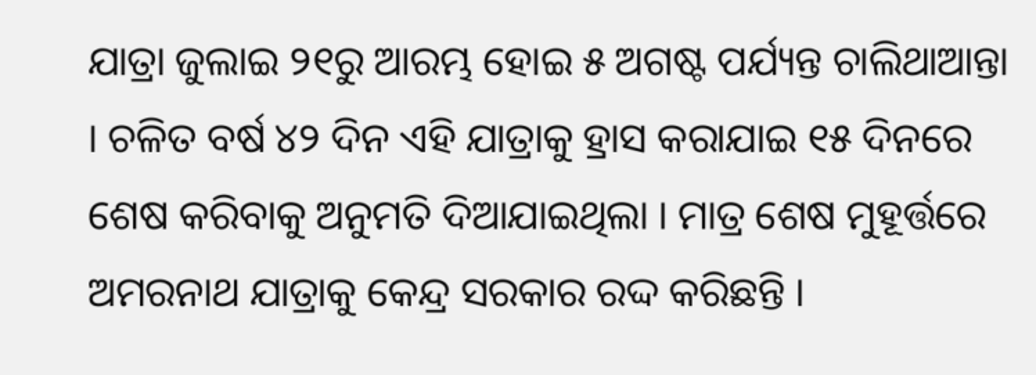ଯାତ୍ରା ଜୁଲାଇ ୨୧ରୁ ଆରମ୍ଭ ହୋଇ ୫ ଅଗଷ୍ଟ ପର୍ଯ୍ୟନ୍ତ ଚାଲିଥାଆନ୍ତା । ଚଳିତ ବର୍ଷ ୪୨ ଦିନ ଏହି ଯାତ୍ରାକୁ ହ୍ରାସ କରାଯାଇ ୧୫ ଦିନରେ ଶେଷ କରିବାକୁ ଅନୁମତି ଦିଆଯାଇଥିଲା । ମାତ୍ର ଶେଷ ମୁହୂର୍ତ୍ତରେ ଅମରନାଥ ଯାତ୍ରାକୁ କେନ୍ଦ୍ର ସରକାର ରଦ୍ଦ କରିଛନ୍ତି ।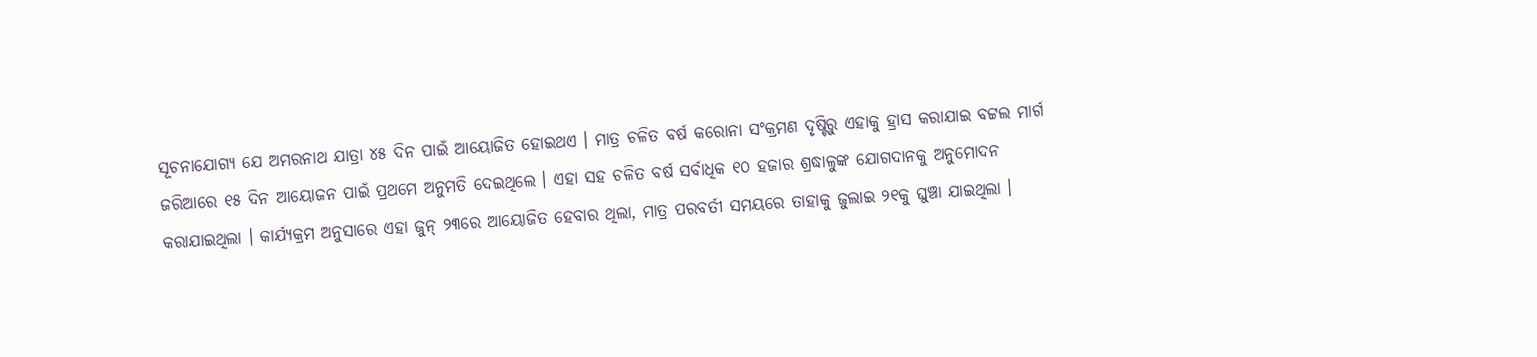ସୂଚନାଯୋଗ୍ୟ ଯେ ଅମରନାଥ ଯାତ୍ରା ୪୫ ଦିନ ପାଇଁ ଆୟୋଜିତ ହୋଇଥଏ । ମାତ୍ର ଚଳିତ ବର୍ଷ କରୋନା ସଂକ୍ରମଣ ଦୃଷ୍ଟିରୁ ଏହାକୁ ହ୍ରାସ କରାଯାଇ ବଟ୍ଟଲ ମାର୍ଗ ଜରିଆରେ ୧୫ ଦିନ ଆୟୋଜନ ପାଇଁ ପ୍ରଥମେ ଅନୁମତି ଦେଇଥିଲେ । ଏହା ସହ ଚଳିତ ବର୍ଷ ସର୍ବାଧିକ ୧୦ ହଜାର ଶ୍ରଦ୍ଧାଳୁଙ୍କ ଯୋଗଦାନକୁ ଅନୁମୋଦନ କରାଯାଇଥିଲା । କାର୍ଯ୍ୟକ୍ରମ ଅନୁସାରେ ଏହା ଜୁନ୍ ୨୩ରେ ଆୟୋଜିତ ହେବାର ଥିଲା, ମାତ୍ର ପରବର୍ତୀ ସମୟରେ ତାହାକୁ ଜୁଲାଇ ୨୧କୁ ଘୁଞ୍ଚା ଯାଇଥିଲା ।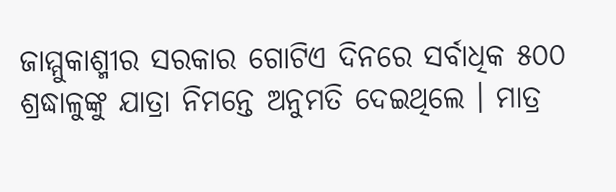ଜାମ୍ମୁକାଶ୍ମୀର ସରକାର ଗୋଟିଏ ଦିନରେ ସର୍ବାଧିକ ୫୦୦ ଶ୍ରଦ୍ଧାଳୁଙ୍କୁ ଯାତ୍ରା ନିମନ୍ତେ ଅନୁମତି ଦେଇଥିଲେ । ମାତ୍ର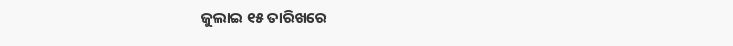ଜୁଲାଇ ୧୫ ତାରିଖରେ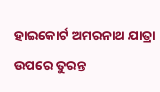ହାଇକୋର୍ଟ ଅମରନାଥ ଯାତ୍ରା ଉପରେ ତୁରନ୍ତ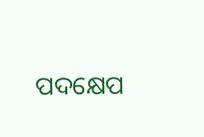ପଦକ୍ଷେପ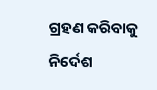ଗ୍ରହଣ କରିବାକୁ ନିର୍ଦେଶ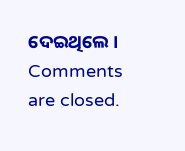ଦେଇଥିଲେ ।
Comments are closed.